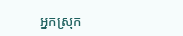អ្នកស្រុក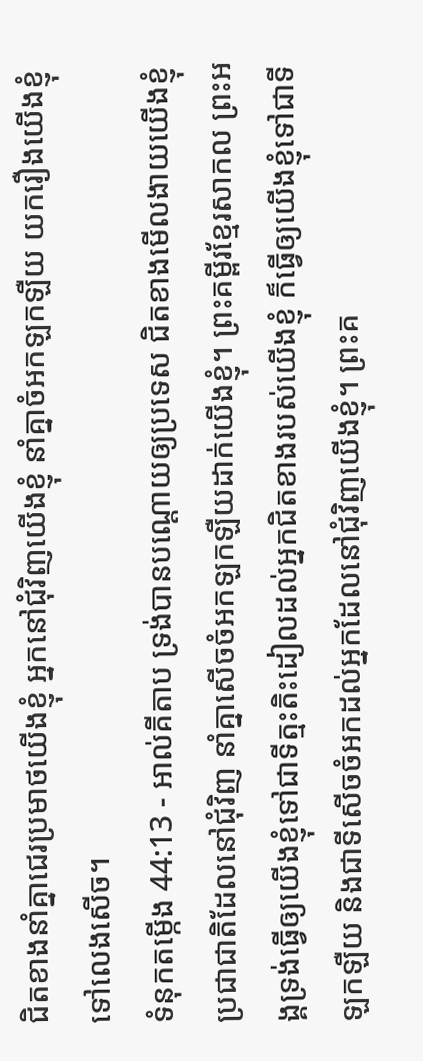ជិតខាងនាំគ្នាជេរប្រមាថយើងខ្ញុំ អ្នកនៅជុំវិញយើងខ្ញុំ នាំគ្នាចំអកឡកឡឺយ យករឿងយើងខ្ញុំទៅលេងសើច។
ទំនុកតម្កើង 44:13 - អាល់គីតាប ទ្រង់បានបណ្ដោយឲ្យប្រទេស ជិតខាងមើលងាយយើងខ្ញុំ ប្រជាជាតិដែលនៅជុំវិញ នាំគ្នាសើចចំអកឡកឡឺយដាក់យើងខ្ញុំ។ ព្រះគម្ពីរខ្មែរសាកល ព្រះអង្គទ្រង់ធ្វើឲ្យយើងខ្ញុំទៅជាទីត្មះតិះដៀលដល់អ្នកជិតខាងរបស់យើងខ្ញុំ ក៏ធ្វើឲ្យយើងខ្ញុំទៅជាទីឡកឡឺយ និងជាទីសើចចំអកដល់អ្នកដែលនៅជុំវិញយើងខ្ញុំ។ ព្រះគ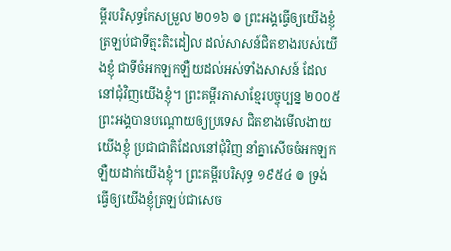ម្ពីរបរិសុទ្ធកែសម្រួល ២០១៦ ៙ ព្រះអង្គធ្វើឲ្យយើងខ្ញុំត្រឡប់ជាទីត្មះតិះដៀល ដល់សាសន៍ជិតខាងរបស់យើងខ្ញុំ ជាទីចំអកឡកឡឺយដល់អស់ទាំងសាសន៍ ដែលនៅជុំវិញយើងខ្ញុំ។ ព្រះគម្ពីរភាសាខ្មែរបច្ចុប្បន្ន ២០០៥ ព្រះអង្គបានបណ្ដោយឲ្យប្រទេស ជិតខាងមើលងាយយើងខ្ញុំ ប្រជាជាតិដែលនៅជុំវិញ នាំគ្នាសើចចំអកឡកឡឺយដាក់យើងខ្ញុំ។ ព្រះគម្ពីរបរិសុទ្ធ ១៩៥៤ ៙ ទ្រង់ធ្វើឲ្យយើងខ្ញុំត្រឡប់ជាសេច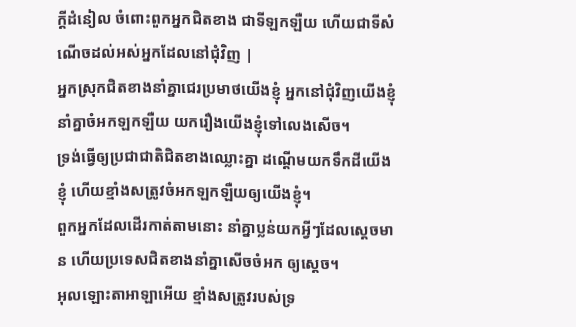ក្ដីដំនៀល ចំពោះពួកអ្នកជិតខាង ជាទីឡកឡឺយ ហើយជាទីសំណើចដល់អស់អ្នកដែលនៅជុំវិញ |
អ្នកស្រុកជិតខាងនាំគ្នាជេរប្រមាថយើងខ្ញុំ អ្នកនៅជុំវិញយើងខ្ញុំ នាំគ្នាចំអកឡកឡឺយ យករឿងយើងខ្ញុំទៅលេងសើច។
ទ្រង់ធ្វើឲ្យប្រជាជាតិជិតខាងឈ្លោះគ្នា ដណ្ដើមយកទឹកដីយើងខ្ញុំ ហើយខ្មាំងសត្រូវចំអកឡកឡឺយឲ្យយើងខ្ញុំ។
ពួកអ្នកដែលដើរកាត់តាមនោះ នាំគ្នាប្លន់យកអ្វីៗដែលស្ដេចមាន ហើយប្រទេសជិតខាងនាំគ្នាសើចចំអក ឲ្យស្ដេច។
អុលឡោះតាអាឡាអើយ ខ្មាំងសត្រូវរបស់ទ្រ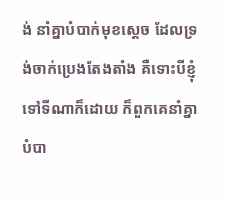ង់ នាំគ្នាបំបាក់មុខស្ដេច ដែលទ្រង់ចាក់ប្រេងតែងតាំង គឺទោះបីខ្ញុំទៅទីណាក៏ដោយ ក៏ពួកគេនាំគ្នាបំបា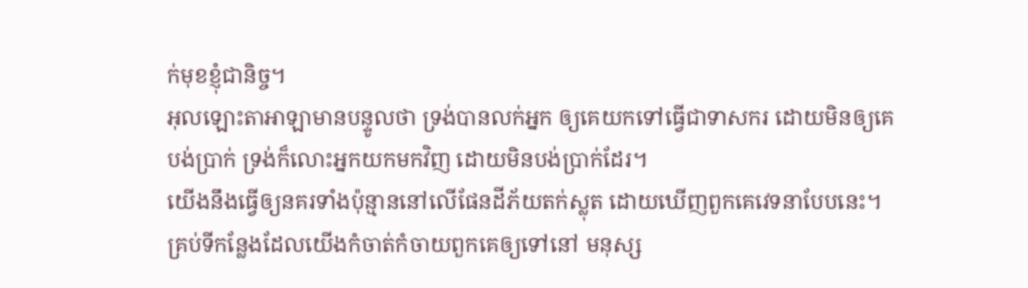ក់មុខខ្ញុំជានិច្ច។
អុលឡោះតាអាឡាមានបន្ទូលថា ទ្រង់បានលក់អ្នក ឲ្យគេយកទៅធ្វើជាទាសករ ដោយមិនឲ្យគេបង់ប្រាក់ ទ្រង់ក៏លោះអ្នកយកមកវិញ ដោយមិនបង់ប្រាក់ដែរ។
យើងនឹងធ្វើឲ្យនគរទាំងប៉ុន្មាននៅលើផែនដីភ័យតក់ស្លុត ដោយឃើញពួកគេវេទនាបែបនេះ។ គ្រប់ទីកន្លែងដែលយើងកំចាត់កំចាយពួកគេឲ្យទៅនៅ មនុស្ស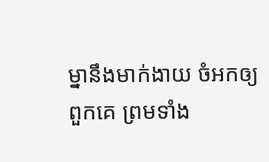ម្នានឹងមាក់ងាយ ចំអកឲ្យពួកគេ ព្រមទាំង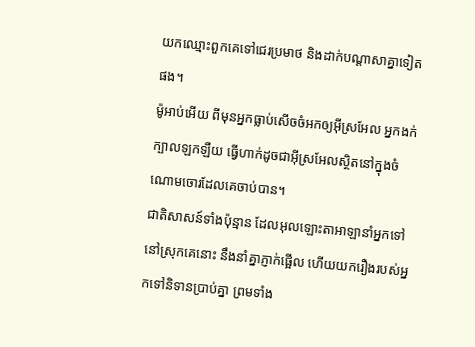យកឈ្មោះពួកគេទៅជេរប្រមាថ និងដាក់បណ្ដាសាគ្នាទៀតផង។
ម៉ូអាប់អើយ ពីមុនអ្នកធ្លាប់សើចចំអកឲ្យអ៊ីស្រអែល អ្នកងក់ក្បាលឡកឡឺយ ធ្វើហាក់ដូចជាអ៊ីស្រអែលស្ថិតនៅក្នុងចំណោមចោរដែលគេចាប់បាន។
ជាតិសាសន៍ទាំងប៉ុន្មាន ដែលអុលឡោះតាអាឡានាំអ្នកទៅនៅស្រុកគេនោះ នឹងនាំគ្នាភ្ញាក់ផ្អើល ហើយយករឿងរបស់អ្នកទៅនិទានប្រាប់គ្នា ព្រមទាំង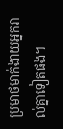ប្រមាថមាក់ងាយអ្នករាល់គ្នាទៀតផង។